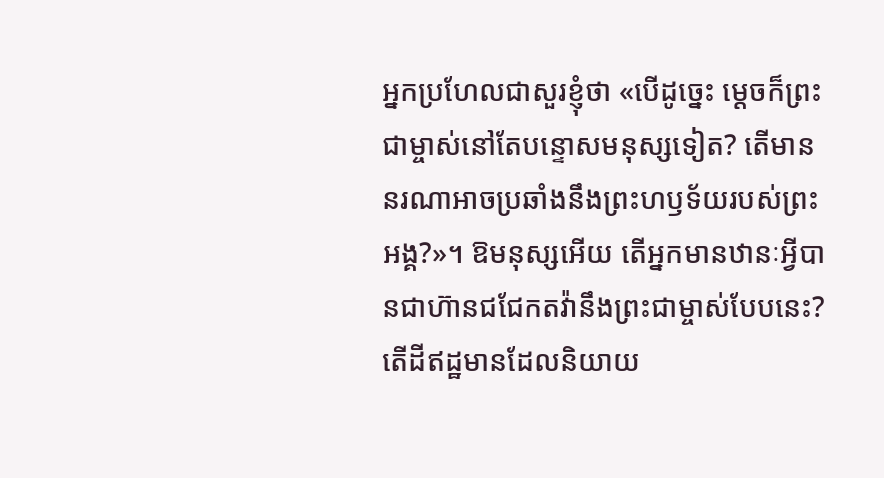អ្នកប្រហែលជាសួរខ្ញុំថា «បើដូច្នេះ ម្ដេចក៏ព្រះជាម្ចាស់នៅតែបន្ទោសមនុស្សទៀត? តើមាននរណាអាចប្រឆាំងនឹងព្រះហឫទ័យរបស់ព្រះអង្គ?»។ ឱមនុស្សអើយ តើអ្នកមានឋានៈអ្វីបានជាហ៊ានជជែកតវ៉ានឹងព្រះជាម្ចាស់បែបនេះ? តើដីឥដ្ឋមានដែលនិយាយ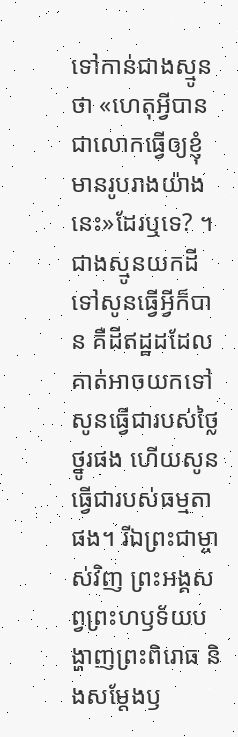ទៅកាន់ជាងស្មូនថា «ហេតុអ្វីបានជាលោកធ្វើឲ្យខ្ញុំមានរូបរាងយ៉ាងនេះ»ដែរឬទេ? ។ ជាងស្មូនយកដីទៅសូនធ្វើអ្វីក៏បាន គឺដីឥដ្ឋដដែល គាត់អាចយកទៅសូនធ្វើជារបស់ថ្លៃថ្នូរផង ហើយសូនធ្វើជារបស់ធម្មតាផង។ រីឯព្រះជាម្ចាស់វិញ ព្រះអង្គសព្វព្រះហឫទ័យបង្ហាញព្រះពិរោធ និងសម្តែងឫ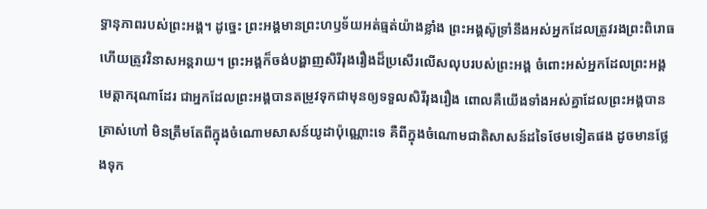ទ្ធានុភាពរបស់ព្រះអង្គ។ ដូច្នេះ ព្រះអង្គមានព្រះហឫទ័យអត់ធ្មត់យ៉ាងខ្លាំង ព្រះអង្គស៊ូទ្រាំនឹងអស់អ្នកដែលត្រូវរងព្រះពិរោធ ហើយត្រូវវិនាសអន្តរាយ។ ព្រះអង្គក៏ចង់បង្ហាញសិរីរុងរឿងដ៏ប្រសើរលើសលុបរបស់ព្រះអង្គ ចំពោះអស់អ្នកដែលព្រះអង្គមេត្តាករុណាដែរ ជាអ្នកដែលព្រះអង្គបានតម្រូវទុកជាមុនឲ្យទទួលសិរីរុងរឿង ពោលគឺយើងទាំងអស់គ្នាដែលព្រះអង្គបានត្រាស់ហៅ មិនត្រឹមតែពីក្នុងចំណោមសាសន៍យូដាប៉ុណ្ណោះទេ គឺពីក្នុងចំណោមជាតិសាសន៍ដទៃថែមទៀតផង ដូចមានថ្លែងទុក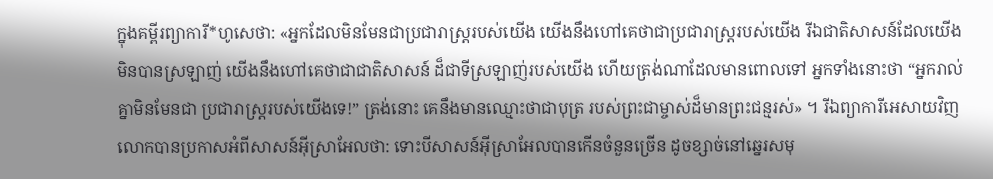ក្នុងគម្ពីរព្យាការី*ហូសេថា: «អ្នកដែលមិនមែនជាប្រជារាស្ត្ររបស់យើង យើងនឹងហៅគេថាជាប្រជារាស្ត្ររបស់យើង រីឯជាតិសាសន៍ដែលយើងមិនបានស្រឡាញ់ យើងនឹងហៅគេថាជាជាតិសាសន៍ ដ៏ជាទីស្រឡាញ់របស់យើង ហើយត្រង់ណាដែលមានពោលទៅ អ្នកទាំងនោះថា “អ្នករាល់គ្នាមិនមែនជា ប្រជារាស្ដ្ររបស់យើងទេ!” ត្រង់នោះ គេនឹងមានឈ្មោះថាជាបុត្រ របស់ព្រះជាម្ចាស់ដ៏មានព្រះជន្មរស់» ។ រីឯព្យាការីអេសាយវិញ លោកបានប្រកាសអំពីសាសន៍អ៊ីស្រាអែលថា: ទោះបីសាសន៍អ៊ីស្រាអែលបានកើនចំនួនច្រើន ដូចខ្សាច់នៅឆ្នេរសមុ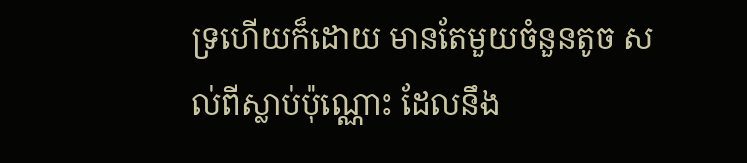ទ្រហើយក៏ដោយ មានតែមួយចំនួនតូច សល់ពីស្លាប់ប៉ុណ្ណោះ ដែលនឹង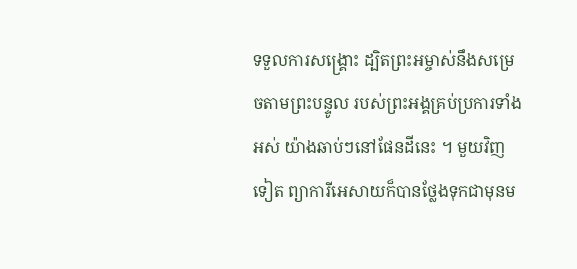ទទួលការសង្គ្រោះ ដ្បិតព្រះអម្ចាស់នឹងសម្រេចតាមព្រះបន្ទូល របស់ព្រះអង្គគ្រប់ប្រការទាំងអស់ យ៉ាងឆាប់ៗនៅផែនដីនេះ ។ មួយវិញទៀត ព្យាការីអេសាយក៏បានថ្លែងទុកជាមុនម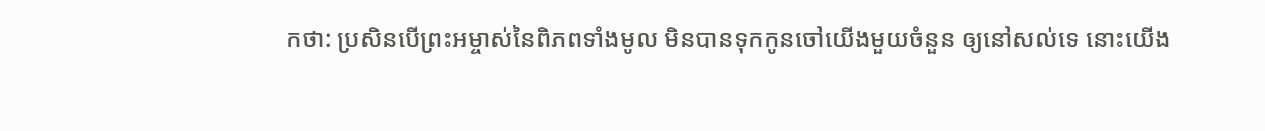កថា: ប្រសិនបើព្រះអម្ចាស់នៃពិភពទាំងមូល មិនបានទុកកូនចៅយើងមួយចំនួន ឲ្យនៅសល់ទេ នោះយើង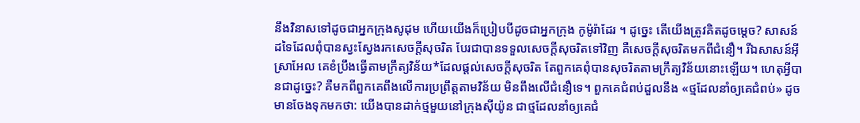នឹងវិនាសទៅដូចជាអ្នកក្រុងសូដុម ហើយយើងក៏ប្រៀបបីដូចជាអ្នកក្រុង កូម៉ូរ៉ាដែរ ។ ដូច្នេះ តើយើងត្រូវគិតដូចម្ដេច? សាសន៍ដទៃដែលពុំបានស្វះស្វែងរកសេចក្ដីសុចរិត បែរជាបានទទួលសេចក្ដីសុចរិតទៅវិញ គឺសេចក្ដីសុចរិតមកពីជំនឿ។ រីឯសាសន៍អ៊ីស្រាអែល គេខំប្រឹងធ្វើតាមក្រឹត្យវិន័យ*ដែលផ្ដល់សេចក្ដីសុចរិត តែពួកគេពុំបានសុចរិតតាមក្រឹត្យវិន័យនោះឡើយ។ ហេតុអ្វីបានជាដូច្នេះ? គឺមកពីពួកគេពឹងលើការប្រព្រឹត្តតាមវិន័យ មិនពឹងលើជំនឿទេ។ ពួកគេជំពប់ដួលនឹង «ថ្មដែលនាំឲ្យគេជំពប់» ដូចមានចែងទុកមកថា: យើងបានដាក់ថ្មមួយនៅក្រុងស៊ីយ៉ូន ជាថ្មដែលនាំឲ្យគេជំ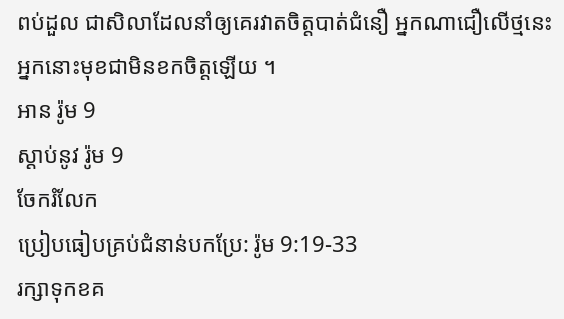ពប់ដួល ជាសិលាដែលនាំឲ្យគេរវាតចិត្តបាត់ជំនឿ អ្នកណាជឿលើថ្មនេះ អ្នកនោះមុខជាមិនខកចិត្តឡើយ ។
អាន រ៉ូម 9
ស្ដាប់នូវ រ៉ូម 9
ចែករំលែក
ប្រៀបធៀបគ្រប់ជំនាន់បកប្រែ: រ៉ូម 9:19-33
រក្សាទុកខគ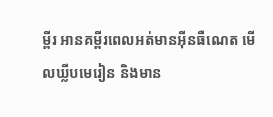ម្ពីរ អានគម្ពីរពេលអត់មានអ៊ីនធឺណេត មើលឃ្លីបមេរៀន និងមាន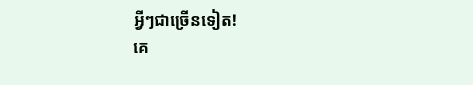អ្វីៗជាច្រើនទៀត!
គេ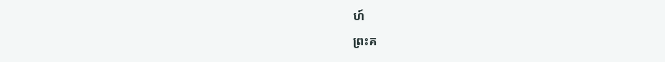ហ៍
ព្រះគ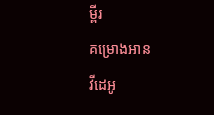ម្ពីរ
គម្រោងអាន
វីដេអូ